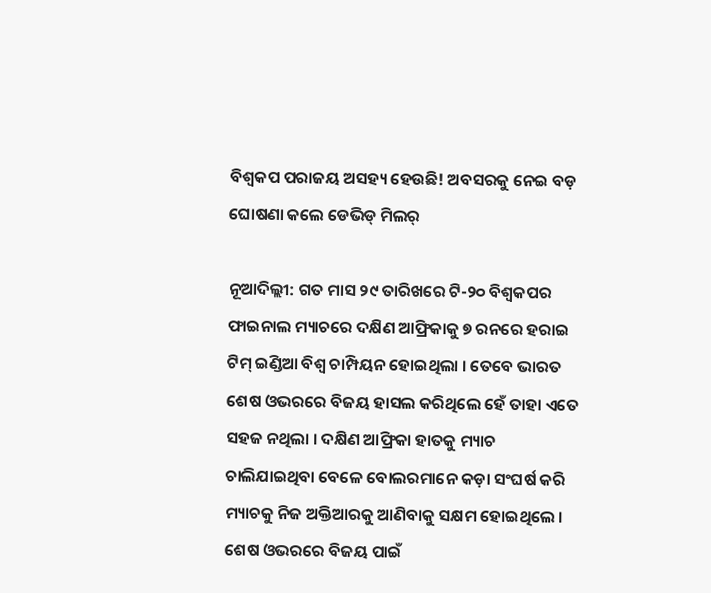ବିଶ୍ୱକପ ପରାଜୟ ଅସହ୍ୟ ହେଉଛି! ଅବସରକୁ ନେଇ ବଡ଼ ଘୋଷଣା କଲେ ଡେଭିଡ୍ ମିଲର୍

ନୂଆଦିଲ୍ଲୀ: ଗତ ମାସ ୨୯ ତାରିଖରେ ଟି-୨୦ ବିଶ୍ୱକପର ଫାଇନାଲ ମ୍ୟାଚରେ ଦକ୍ଷିଣ ଆଫ୍ରିକାକୁ ୭ ରନରେ ହରାଇ ଟିମ୍ ଇଣ୍ଡିଆ ବିଶ୍ୱ ଚାମ୍ପିୟନ ହୋଇଥିଲା । ତେବେ ଭାରତ ଶେଷ ଓଭରରେ ବିଜୟ ହାସଲ କରିଥିଲେ ହେଁ ତାହା ଏତେ ସହଜ ନଥିଲା । ଦକ୍ଷିଣ ଆଫ୍ରିକା ହାତକୁ ମ୍ୟାଚ ଚାଲିଯାଇଥିବା ବେଳେ ବୋଲରମାନେ କଡ଼ା ସଂଘର୍ଷ କରି ମ୍ୟାଚକୁ ନିଜ ଅକ୍ତିଆରକୁ ଆଣିବାକୁ ସକ୍ଷମ ହୋଇଥିଲେ । ଶେଷ ଓଭରରେ ବିଜୟ ପାଇଁ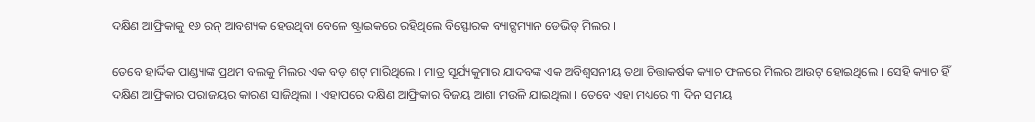ଦକ୍ଷିଣ ଆଫ୍ରିକାକୁ ୧୬ ରନ୍ ଆବଶ୍ୟକ ହେଉଥିବା ବେଳେ ଷ୍ଟ୍ରାଇକରେ ରହିଥିଲେ ବିସ୍ଫୋରକ ବ୍ୟାଟ୍ସମ୍ୟାନ ଡେଭିଡ୍ ମିଲର ।

ତେବେ ହାର୍ଦ୍ଦିକ ପାଣ୍ଡ୍ୟାଙ୍କ ପ୍ରଥମ ବଲକୁ ମିଲର ଏକ ବଡ଼ ଶଟ୍ ମାରିଥିଲେ । ମାତ୍ର ସୂର୍ଯ୍ୟକୁମାର ଯାଦବଙ୍କ ଏକ ଅବିଶ୍ୱସନୀୟ ତଥା ଚିତ୍ତାକର୍ଷକ କ୍ୟାଚ ଫଳରେ ମିଲର ଆଉଟ୍ ହୋଇଥିଲେ । ସେହି କ୍ୟାଚ ହିଁ ଦକ୍ଷିଣ ଆଫ୍ରିକାର ପରାଜୟର କାରଣ ସାଜିଥିଲା । ଏହାପରେ ଦକ୍ଷିଣ ଆଫ୍ରିକାର ବିଜୟ ଆଶା ମଉଳି ଯାଇଥିଲା । ତେବେ ଏହା ମଧ୍ୟରେ ୩ ଦିନ ସମୟ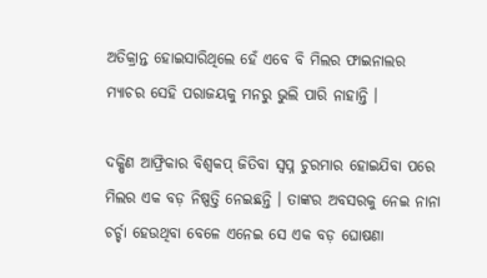ଅତିକ୍ରାନ୍ତ ହୋଇସାରିଥିଲେ ହେଁ ଏବେ ବି ମିଲର ଫାଇନାଲର ମ୍ୟାଚର ସେହି ପରାଜୟକୁ ମନରୁ ଭୁଲି ପାରି ନାହାନ୍ତି ।

ଦକ୍ଷିଣ ଆଫ୍ରିକାର ବିଶ୍ୱକପ୍ ଜିତିବା ସ୍ୱପ୍ନ ଚୁରମାର ହୋଇଯିବା ପରେ ମିଲର ଏକ ବଡ଼ ନିଷ୍ପତ୍ତି ନେଇଛନ୍ତି । ତାଙ୍କର ଅବସରକୁ ନେଇ ନାନା ଚର୍ଚ୍ଚା ହେଉଥିବା ବେଳେ ଏନେଇ ସେ ଏକ ବଡ଼ ଘୋଷଣା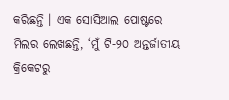କରିଛନ୍ତି । ଏକ ସୋସିଆଲ ପୋଷ୍ଟରେ ମିଲର ଲେଖଛନ୍ତି, ‘ମୁଁ ଟି-୨୦ ଅନ୍ତର୍ଜାତୀୟ କ୍ରିକେଟରୁ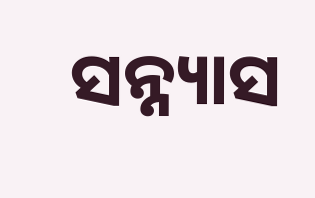ସନ୍ନ୍ୟାସ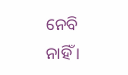ନେବି ନାହିଁ ।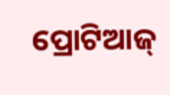ପ୍ରୋଟିଆଜ୍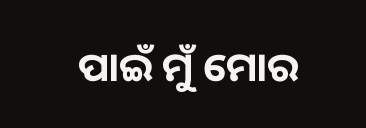ପାଇଁ ମୁଁ ମୋର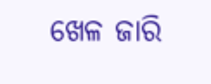ଖେଳ ଜାରି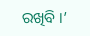ରଖିବି ।’